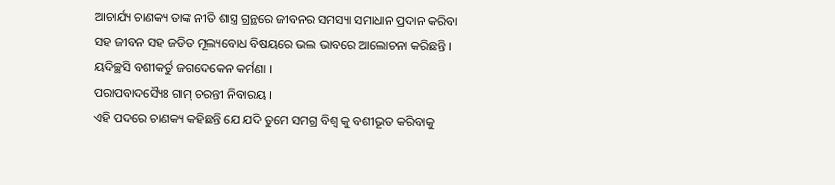ଆଚାର୍ଯ୍ୟ ଚାଣକ୍ୟ ତାଙ୍କ ନୀତି ଶାସ୍ତ୍ର ଗ୍ରନ୍ଥରେ ଜୀବନର ସମସ୍ୟା ସମାଧାନ ପ୍ରଦାନ କରିବା ସହ ଜୀବନ ସହ ଜଡିତ ମୂଲ୍ୟବୋଧ ବିଷୟରେ ଭଲ ଭାବରେ ଆଲୋଚନା କରିଛନ୍ତି ।
ୟଦିଚ୍ଛସି ବଶୀକର୍ତୁ ଜଗଦେକେନ କର୍ମଣା ।
ପରାପବାଦସ୍ୟୈଃ ଗାମ୍ ଚରନ୍ତୀ ନିବାରୟ ।
ଏହି ପଦରେ ଚାଣକ୍ୟ କହିଛନ୍ତି ଯେ ଯଦି ତୁମେ ସମଗ୍ର ବିଶ୍ୱ କୁ ବଶୀଭୂତ କରିବାକୁ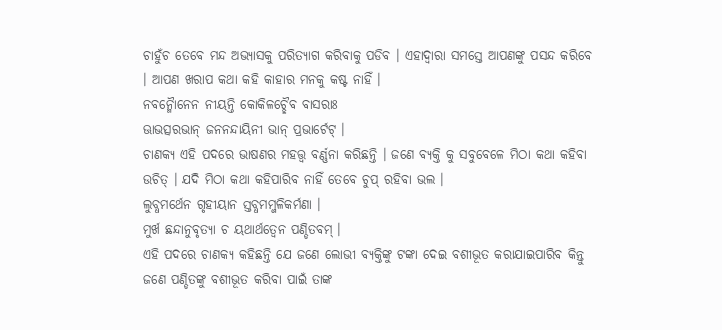ଚାହୁଁଚ ତେବେ ମନ୍ଦ ଅଭ୍ୟାସକୁ ପରିତ୍ୟାଗ କରିବାକୁ ପଡିବ । ଏହାଦ୍ୱାରା ସମସ୍ତେ ଆପଣଙ୍କୁ ପସନ୍ଦ କରିବେ । ଆପଣ ଖରାପ କଥା କହି କାହାର ମନକୁ କଷ୍ଟ ନାହିଁ ।
ନବନ୍ମୈାନେନ ନୀୟନ୍ତି କୋକିଳଚ୍ଛୈବ ବାସରାଃ
ଊାଭତ୍ସରଭାନ୍ ଜନନନ୍ଦାୟିନୀ ଭାନ୍ ପ୍ରଭାର୍ଟେଟ୍ ।
ଚାଣକ୍ୟ ଏହି ପଦରେ ଭାଷଣର ମହତ୍ତ୍ୱ ବର୍ଣ୍ଣନା କରିଛନ୍ତି । ଜଣେ ବ୍ୟକ୍ତି କୁ ସବୁବେଳେ ମିଠା କଥା କହିବା ଉଚିତ୍ । ଯଦି ମିଠା କଥା କହିପାରିବ ନାହିଁ ତେବେ ଚୁପ୍ ରହିବା ଭଲ ।
ଲୁବ୍ଧମର୍ଥେନ ଗୃହୀୟାନ ସ୍ତବ୍ଧମମ୍ଜଳିକର୍ମଣା ।
ମୁର୍ଖ ଛନ୍ଦାନୁବୃତ୍ୟା ଚ ୟଥାର୍ଥତ୍ୱେନ ପଣ୍ଡିତବମ୍ ।
ଏହି ପଦରେ ଚାଣକ୍ୟ କହିଛନ୍ତି ଯେ ଜଣେ ଲୋଭୀ ବ୍ୟକ୍ତିଙ୍କୁ ଟଙ୍କା ଦେଇ ବଶୀଭୂତ କରାଯାଇପାରିବ କିନ୍ତୁ ଜଣେ ପଣ୍ଡିତଙ୍କୁ ବଶୀଭୂତ କରିବା ପାଇଁ ତାଙ୍କ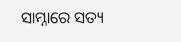ସାମ୍ନାରେ ସତ୍ୟ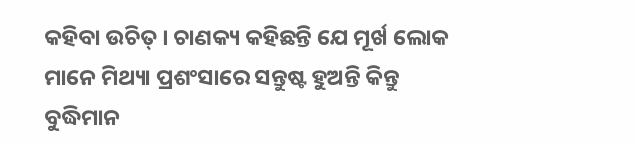କହିବା ଉଚିତ୍ । ଚାଣକ୍ୟ କହିଛନ୍ତି ଯେ ମୂର୍ଖ ଲୋକ ମାନେ ମିଥ୍ୟା ପ୍ରଶଂସାରେ ସନ୍ତୁଷ୍ଟ ହୁଅନ୍ତି କିନ୍ତୁ ବୁଦ୍ଧିମାନ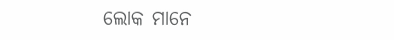ଲୋକ ମାନେ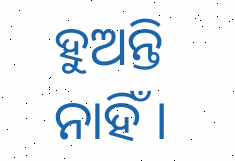ହୁଅନ୍ତି ନାହିଁ ।